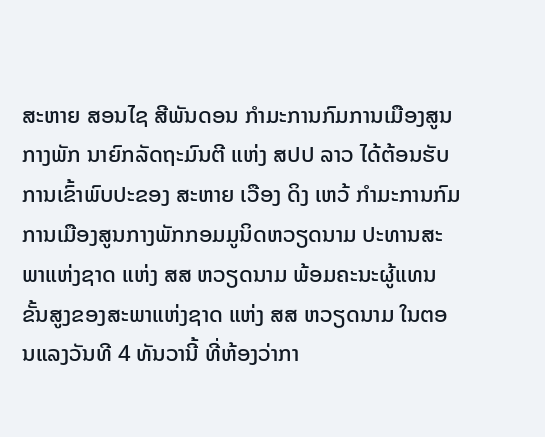ສະຫາຍ ສອນໄຊ ສີພັນດອນ ກໍາມະການກົມການເມືອງສູນກາງພັກ ນາຍົກລັດຖະມົນຕີ ແຫ່ງ ສປປ ລາວ ໄດ້ຕ້ອນຮັບການເຂົ້າພົບປະຂອງ ສະຫາຍ ເວືອງ ດິງ ເຫວ້ ກໍາມະການກົມການເມືອງສູນກາງພັກກອມມູນິດຫວຽດນາມ ປະທານສະພາແຫ່ງຊາດ ແຫ່ງ ສສ ຫວຽດນາມ ພ້ອມຄະນະຜູ້ແທນຂັ້ນສູງຂອງສະພາແຫ່ງຊາດ ແຫ່ງ ສສ ຫວຽດນາມ ໃນຕອນແລງວັນທີ 4 ທັນວານີ້ ທີ່ຫ້ອງວ່າກາ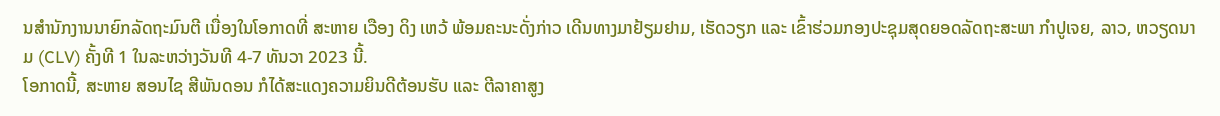ນສຳນັກງານນາຍົກລັດຖະມົນຕີ ເນື່ອງໃນໂອກາດທີ່ ສະຫາຍ ເວືອງ ດິງ ເຫວ້ ພ້ອມຄະນະດັ່ງກ່າວ ເດີນທາງມາຢ້ຽມຢາມ, ເຮັດວຽກ ແລະ ເຂົ້າຮ່ວມກອງປະຊຸມສຸດຍອດລັດຖະສະພາ ກຳປູເຈຍ, ລາວ, ຫວຽດນາມ (CLV) ຄັ້ງທີ 1 ໃນລະຫວ່າງວັນທີ 4-7 ທັນວາ 2023 ນີ້.
ໂອກາດນີ້, ສະຫາຍ ສອນໄຊ ສີພັນດອນ ກໍໄດ້ສະແດງຄວາມຍິນດີຕ້ອນຮັບ ແລະ ຕີລາຄາສູງ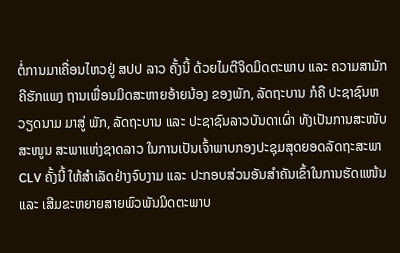ຕໍ່ການມາເຄື່ອນໄຫວຢູ່ ສປປ ລາວ ຄັ້ງນີ້ ດ້ວຍໄມຕີຈິດມິດຕະພາບ ແລະ ຄວາມສາມັກຄີຮັກແພງ ຖານເພື່ອນມິດສະຫາຍອ້າຍນ້ອງ ຂອງພັກ, ລັດຖະບານ ກໍຄື ປະຊາຊົນຫວຽດນາມ ມາສູ່ ພັກ, ລັດຖະບານ ແລະ ປະຊາຊົນລາວບັນດາເຜົ່າ ທັງເປັນການສະໜັບສະໜູນ ສະພາແຫ່ງຊາດລາວ ໃນການເປັນເຈົ້າພາບກອງປະຊຸມສຸດຍອດລັດຖະສະພາ CLV ຄັ້ງນີ້ ໃຫ້ສໍາເລັດຢ່າງຈົບງາມ ແລະ ປະກອບສ່ວນອັນສໍາຄັນເຂົ້າໃນການຮັດແໜ້ນ ແລະ ເສີມຂະຫຍາຍສາຍພົວພັນມິດຕະພາບ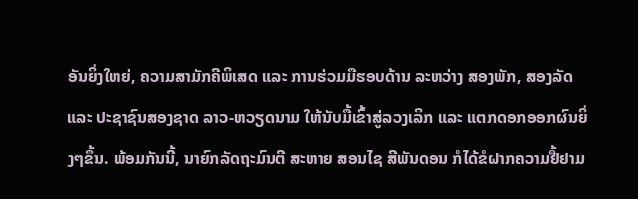ອັນຍິ່ງໃຫຍ່, ຄວາມສາມັກຄີພິເສດ ແລະ ການຮ່ວມມືຮອບດ້ານ ລະຫວ່າງ ສອງພັກ, ສອງລັດ ແລະ ປະຊາຊົນສອງຊາດ ລາວ-ຫວຽດນາມ ໃຫ້ນັບມື້ເຂົ້າສູ່ລວງເລິກ ແລະ ແຕກດອກອອກຜົນຍິ່ງໆຂຶ້ນ. ພ້ອມກັນນີ້, ນາຍົກລັດຖະມົນຕີ ສະຫາຍ ສອນໄຊ ສີພັນດອນ ກໍໄດ້ຂໍຝາກຄວາມຢື້ຢາມ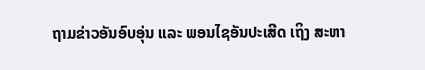ຖາມຂ່າວອັນອົບອຸ່ນ ແລະ ພອນໄຊອັນປະເສີດ ເຖິງ ສະຫາ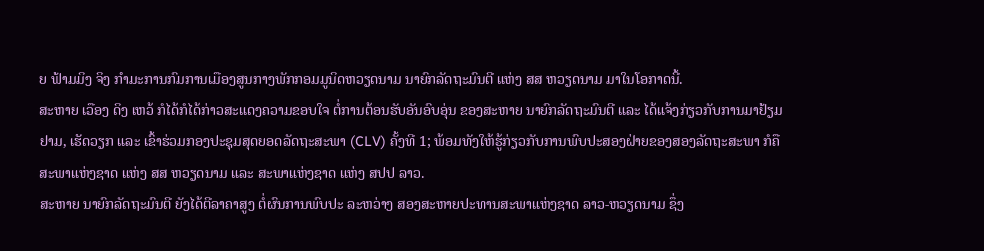ຍ ຟ້າມມິງ ຈິງ ກໍາມະການກົມການເມືອງສູນກາງພັກກອມມູນິດຫວຽດນາມ ນາຍົກລັດຖະມົນຕີ ແຫ່ງ ສສ ຫວຽດນາມ ມາໃນໂອກາດນີ້.
ສະຫາຍ ເວືອງ ດິງ ເຫວ້ ກໍໄດ້ກໍໄດ້ກ່າວສະແດງຄວາມຂອບໃຈ ຕໍ່ການຕ້ອນຮັບອັນອົບອຸ່ນ ຂອງສະຫາຍ ນາຍົກລັດຖະມົນຕີ ແລະ ໄດ້ແຈ້ງກ່ຽວກັບການມາຢ້ຽມຢາມ, ເຮັດວຽກ ແລະ ເຂົ້າຮ່ວມກອງປະຊຸມສຸດຍອດລັດຖະສະພາ (CLV) ຄັ້ງທີ 1; ພ້ອມທັງໃຫ້ຮູ້ກ່ຽວກັບການພົບປະສອງຝ່າຍຂອງສອງລັດຖະສະພາ ກໍຄື ສະພາແຫ່ງຊາດ ແຫ່ງ ສສ ຫວຽດນາມ ແລະ ສະພາແຫ່ງຊາດ ແຫ່ງ ສປປ ລາວ.
ສະຫາຍ ນາຍົກລັດຖະມົນຕີ ຍັງໄດ້ຕີລາຄາສູງ ຕໍ່ຜົນການພົບປະ ລະຫວ່າງ ສອງສະຫາຍປະທານສະພາແຫ່ງຊາດ ລາວ-ຫວຽດນາມ ຊຶ່ງ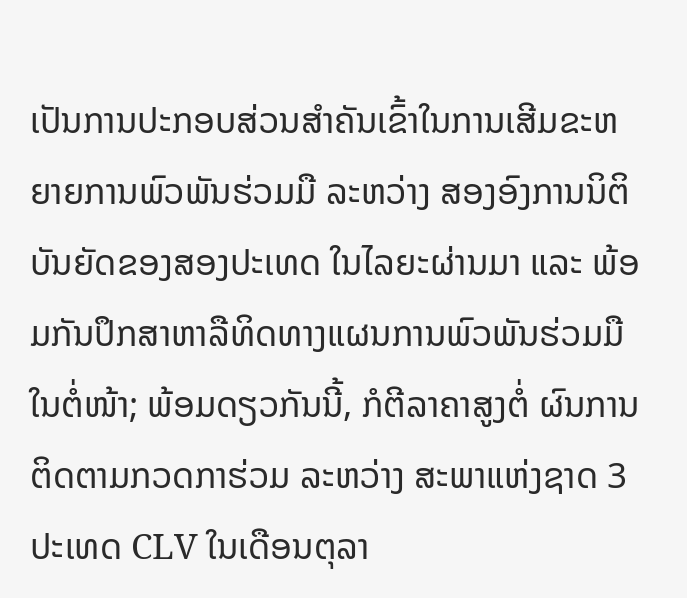ເປັນການປະກອບສ່ວນສໍາຄັນເຂົ້າໃນການເສີມຂະຫຍາຍການພົວພັນຮ່ວມມື ລະຫວ່າງ ສອງອົງການນິຕິບັນຍັດຂອງສອງປະເທດ ໃນໄລຍະຜ່ານມາ ແລະ ພ້ອມກັນປຶກສາຫາລືທິດທາງແຜນການພົວພັນຮ່ວມມືໃນຕໍ່ໜ້າ; ພ້ອມດຽວກັນນີ້, ກໍຕີລາຄາສູງຕໍ່ ຜົນການຕິດຕາມກວດກາຮ່ວມ ລະຫວ່າງ ສະພາແຫ່ງຊາດ 3 ປະເທດ CLV ໃນເດືອນຕຸລາ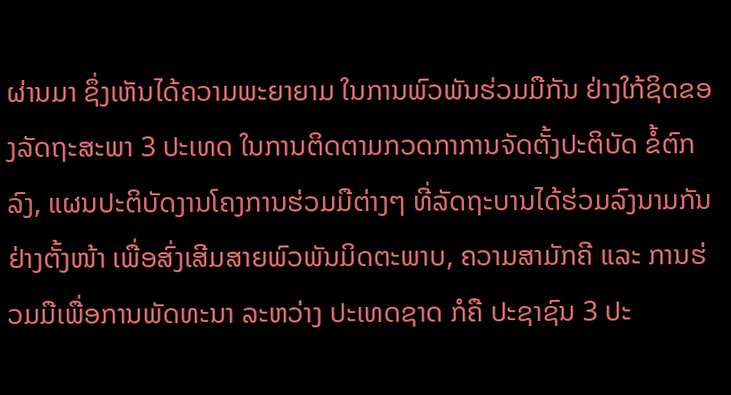ຜ່ານມາ ຊຶ່ງເຫັນໄດ້ຄວາມພະຍາຍາມ ໃນການພົວພັນຮ່ວມມືກັນ ຢ່າງໃກ້ຊິດຂອງລັດຖະສະພາ 3 ປະເທດ ໃນການຕິດຕາມກວດກາການຈັດຕັ້ງປະຕິບັດ ຂໍ້ຕົກລົງ, ແຜນປະຕິບັດງານໂຄງການຮ່ວມມືຕ່າງໆ ທີ່ລັດຖະບານໄດ້ຮ່ວມລົງນາມກັນຢ່າງຕັ້ງໜ້າ ເພື່ອສົ່ງເສີມສາຍພົວພັນມິດຕະພາບ, ຄວາມສາມັກຄີ ແລະ ການຮ່ວມມືເພື່ອການພັດທະນາ ລະຫວ່າງ ປະເທດຊາດ ກໍຄື ປະຊາຊົນ 3 ປະ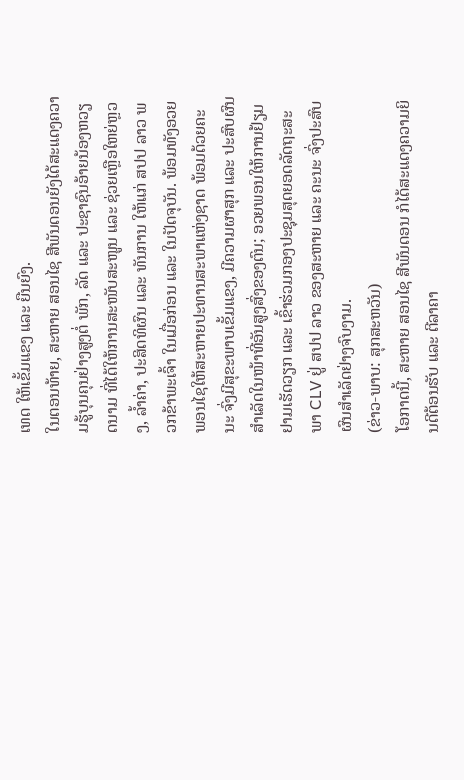ເທດ ໃຫ້ເຂັ້ມແຂງ ແລະ ຍືນຍົງ.
ໃນຕອນທ້າຍ, ສະຫາຍ ສອນໄຊ ສີພັນດອນຍັງໄດ້ສະແດງຄວາມຮູ້ບຸນຄຸນຢ່າງສູງຕໍ່ ພັກ, ລັດ ແລະ ປະຊາຊົນອ້າຍນ້ອງຫວຽດນາມ ທີ່ໄດ້ໃຫ້ການສະໜັບສະໜູນ ແລະ ຊ່ວຍເຫຼືອໃຫຍ່ຫຼວງ, ລໍ້າຄ່າ, ປະສິດທິຜົນ ແລະ ທັນການ ໃຫ້ແກ່ ສປປ ລາວ ພວກຂ້າພະເຈົ້າ ໃນເມື່ອກ່ອນ ແລະ ໃນປັດຈຸບັນ. ພ້ອມທັງອວຍພອນໄຊໃຫ້ສະຫາຍປະທານສະພາແຫ່ງຊາດ ພ້ອມດ້ວຍຄະນະ ຈົ່ງມີສຸຂະພາບເຂັ້ມແຂງ, ມີຄວາມຜາສຸກ ແລະ ປະສົບຜົນສຳເລັດໃນໜ້າທີ່ອັນສູງສົ່ງຂອງຕົນ; ອວຍພອນໃຫ້ການຢ້ຽມຢາມເຮັດວຽກ ແລະ ເຂົ້າຮ່ວມກອງປະຊຸມສຸດຍອດລັດຖະສະພາ CLV ຢູ່ ສປປ ລາວ ຂອງສະຫາຍ ແລະ ຄະນະ ຈົ່ງປະສົບຜົນສໍາເລັດຢ່າງຈົບງາມ.
(ຂ່າວ-ພາບ: ສຸກສະຫວັນ)
ໂອກາດນີ້, ສະຫາຍ ສອນໄຊ ສີພັນດອນ ກໍໄດ້ສະແດງຄວາມຍິນດີຕ້ອນຮັບ ແລະ ຕີລາຄາ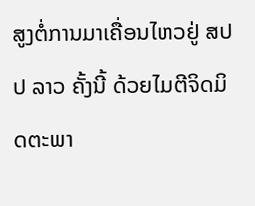ສູງຕໍ່ການມາເຄື່ອນໄຫວຢູ່ ສປປ ລາວ ຄັ້ງນີ້ ດ້ວຍໄມຕີຈິດມິດຕະພາ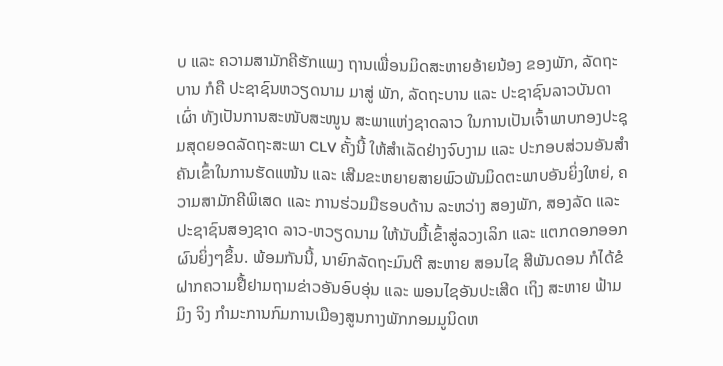ບ ແລະ ຄວາມສາມັກຄີຮັກແພງ ຖານເພື່ອນມິດສະຫາຍອ້າຍນ້ອງ ຂອງພັກ, ລັດຖະບານ ກໍຄື ປະຊາຊົນຫວຽດນາມ ມາສູ່ ພັກ, ລັດຖະບານ ແລະ ປະຊາຊົນລາວບັນດາເຜົ່າ ທັງເປັນການສະໜັບສະໜູນ ສະພາແຫ່ງຊາດລາວ ໃນການເປັນເຈົ້າພາບກອງປະຊຸມສຸດຍອດລັດຖະສະພາ CLV ຄັ້ງນີ້ ໃຫ້ສໍາເລັດຢ່າງຈົບງາມ ແລະ ປະກອບສ່ວນອັນສໍາຄັນເຂົ້າໃນການຮັດແໜ້ນ ແລະ ເສີມຂະຫຍາຍສາຍພົວພັນມິດຕະພາບອັນຍິ່ງໃຫຍ່, ຄວາມສາມັກຄີພິເສດ ແລະ ການຮ່ວມມືຮອບດ້ານ ລະຫວ່າງ ສອງພັກ, ສອງລັດ ແລະ ປະຊາຊົນສອງຊາດ ລາວ-ຫວຽດນາມ ໃຫ້ນັບມື້ເຂົ້າສູ່ລວງເລິກ ແລະ ແຕກດອກອອກຜົນຍິ່ງໆຂຶ້ນ. ພ້ອມກັນນີ້, ນາຍົກລັດຖະມົນຕີ ສະຫາຍ ສອນໄຊ ສີພັນດອນ ກໍໄດ້ຂໍຝາກຄວາມຢື້ຢາມຖາມຂ່າວອັນອົບອຸ່ນ ແລະ ພອນໄຊອັນປະເສີດ ເຖິງ ສະຫາຍ ຟ້າມມິງ ຈິງ ກໍາມະການກົມການເມືອງສູນກາງພັກກອມມູນິດຫ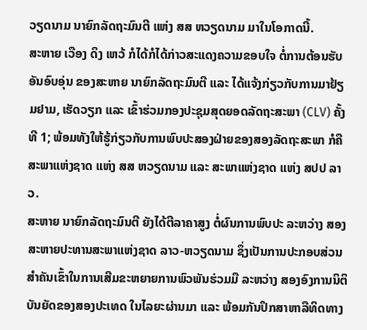ວຽດນາມ ນາຍົກລັດຖະມົນຕີ ແຫ່ງ ສສ ຫວຽດນາມ ມາໃນໂອກາດນີ້.
ສະຫາຍ ເວືອງ ດິງ ເຫວ້ ກໍໄດ້ກໍໄດ້ກ່າວສະແດງຄວາມຂອບໃຈ ຕໍ່ການຕ້ອນຮັບອັນອົບອຸ່ນ ຂອງສະຫາຍ ນາຍົກລັດຖະມົນຕີ ແລະ ໄດ້ແຈ້ງກ່ຽວກັບການມາຢ້ຽມຢາມ, ເຮັດວຽກ ແລະ ເຂົ້າຮ່ວມກອງປະຊຸມສຸດຍອດລັດຖະສະພາ (CLV) ຄັ້ງທີ 1; ພ້ອມທັງໃຫ້ຮູ້ກ່ຽວກັບການພົບປະສອງຝ່າຍຂອງສອງລັດຖະສະພາ ກໍຄື ສະພາແຫ່ງຊາດ ແຫ່ງ ສສ ຫວຽດນາມ ແລະ ສະພາແຫ່ງຊາດ ແຫ່ງ ສປປ ລາວ.
ສະຫາຍ ນາຍົກລັດຖະມົນຕີ ຍັງໄດ້ຕີລາຄາສູງ ຕໍ່ຜົນການພົບປະ ລະຫວ່າງ ສອງສະຫາຍປະທານສະພາແຫ່ງຊາດ ລາວ-ຫວຽດນາມ ຊຶ່ງເປັນການປະກອບສ່ວນສໍາຄັນເຂົ້າໃນການເສີມຂະຫຍາຍການພົວພັນຮ່ວມມື ລະຫວ່າງ ສອງອົງການນິຕິບັນຍັດຂອງສອງປະເທດ ໃນໄລຍະຜ່ານມາ ແລະ ພ້ອມກັນປຶກສາຫາລືທິດທາງ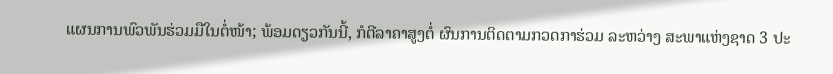ແຜນການພົວພັນຮ່ວມມືໃນຕໍ່ໜ້າ; ພ້ອມດຽວກັນນີ້, ກໍຕີລາຄາສູງຕໍ່ ຜົນການຕິດຕາມກວດກາຮ່ວມ ລະຫວ່າງ ສະພາແຫ່ງຊາດ 3 ປະ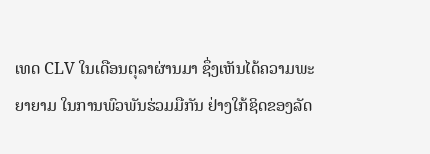ເທດ CLV ໃນເດືອນຕຸລາຜ່ານມາ ຊຶ່ງເຫັນໄດ້ຄວາມພະຍາຍາມ ໃນການພົວພັນຮ່ວມມືກັນ ຢ່າງໃກ້ຊິດຂອງລັດ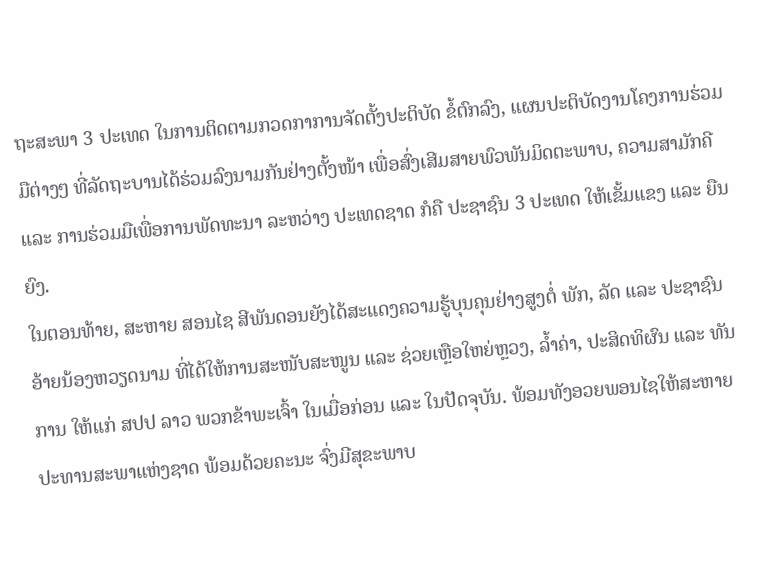ຖະສະພາ 3 ປະເທດ ໃນການຕິດຕາມກວດກາການຈັດຕັ້ງປະຕິບັດ ຂໍ້ຕົກລົງ, ແຜນປະຕິບັດງານໂຄງການຮ່ວມມືຕ່າງໆ ທີ່ລັດຖະບານໄດ້ຮ່ວມລົງນາມກັນຢ່າງຕັ້ງໜ້າ ເພື່ອສົ່ງເສີມສາຍພົວພັນມິດຕະພາບ, ຄວາມສາມັກຄີ ແລະ ການຮ່ວມມືເພື່ອການພັດທະນາ ລະຫວ່າງ ປະເທດຊາດ ກໍຄື ປະຊາຊົນ 3 ປະເທດ ໃຫ້ເຂັ້ມແຂງ ແລະ ຍືນຍົງ.
ໃນຕອນທ້າຍ, ສະຫາຍ ສອນໄຊ ສີພັນດອນຍັງໄດ້ສະແດງຄວາມຮູ້ບຸນຄຸນຢ່າງສູງຕໍ່ ພັກ, ລັດ ແລະ ປະຊາຊົນອ້າຍນ້ອງຫວຽດນາມ ທີ່ໄດ້ໃຫ້ການສະໜັບສະໜູນ ແລະ ຊ່ວຍເຫຼືອໃຫຍ່ຫຼວງ, ລໍ້າຄ່າ, ປະສິດທິຜົນ ແລະ ທັນການ ໃຫ້ແກ່ ສປປ ລາວ ພວກຂ້າພະເຈົ້າ ໃນເມື່ອກ່ອນ ແລະ ໃນປັດຈຸບັນ. ພ້ອມທັງອວຍພອນໄຊໃຫ້ສະຫາຍປະທານສະພາແຫ່ງຊາດ ພ້ອມດ້ວຍຄະນະ ຈົ່ງມີສຸຂະພາບ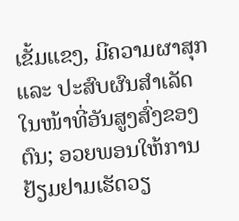ເຂັ້ມແຂງ, ມີຄວາມຜາສຸກ ແລະ ປະສົບຜົນສຳເລັດໃນໜ້າທີ່ອັນສູງສົ່ງຂອງຕົນ; ອວຍພອນໃຫ້ການຢ້ຽມຢາມເຮັດວຽ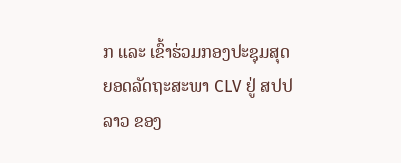ກ ແລະ ເຂົ້າຮ່ວມກອງປະຊຸມສຸດຍອດລັດຖະສະພາ CLV ຢູ່ ສປປ ລາວ ຂອງ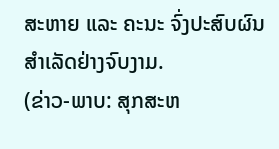ສະຫາຍ ແລະ ຄະນະ ຈົ່ງປະສົບຜົນສໍາເລັດຢ່າງຈົບງາມ.
(ຂ່າວ-ພາບ: ສຸກສະຫ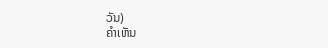ວັນ)
ຄໍາເຫັນ